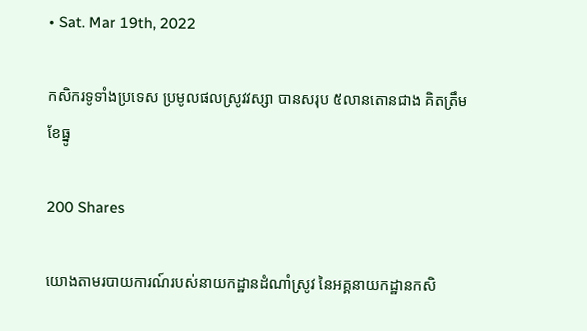• Sat. Mar 19th, 2022

កសិករទូទាំងប្រទេស ប្រមូលផលស្រូវវស្សា បានសរុប ៥លានតោនជាង គិតត្រឹមខែធ្នូ

200 Shares

យោងតាមរបាយការណ៍របស់នាយកដ្ឋានដំណាំស្រូវ នៃអគ្គនាយកដ្ឋានកសិ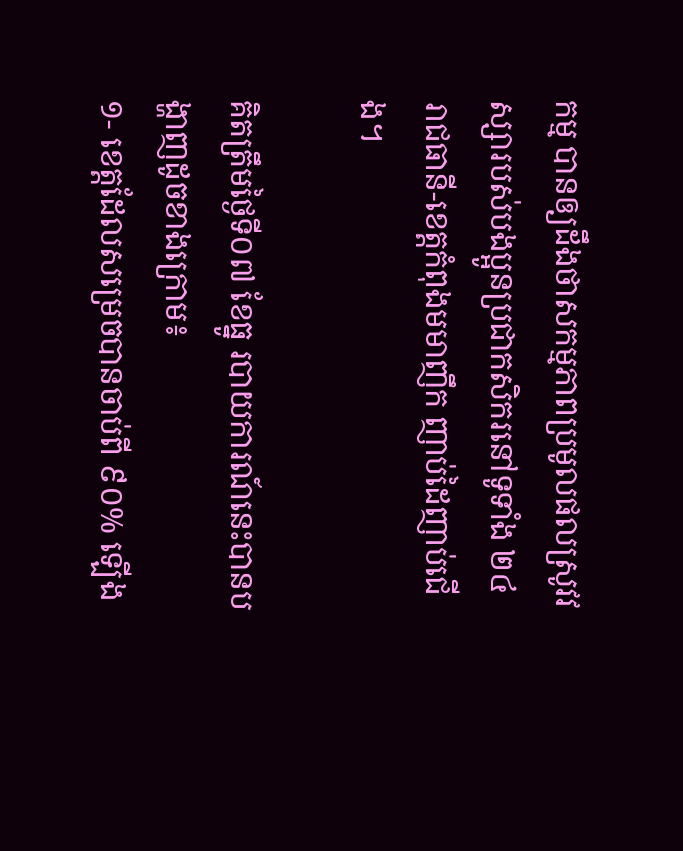កម្ម បានឲ្យដឹងថាសកម្មភាពប្រមូលផលស្រូវវស្សារបស់បងប្អូនប្រជាកសិករនៅទូទាំង ២៤ រាជធានី-ខេត្តកំពុងមមាញឹក ញាប់ដៃញាប់ជើង។

គិតត្រឹមថ្ងៃទី០៧ ខែធ្នូ របាយការណ៍នេះបានបង្ហាញដូចខាងក្រោម៖
១- ខេត្តដែលសម្រេចបានចាប់ពី ៩០% ឡើង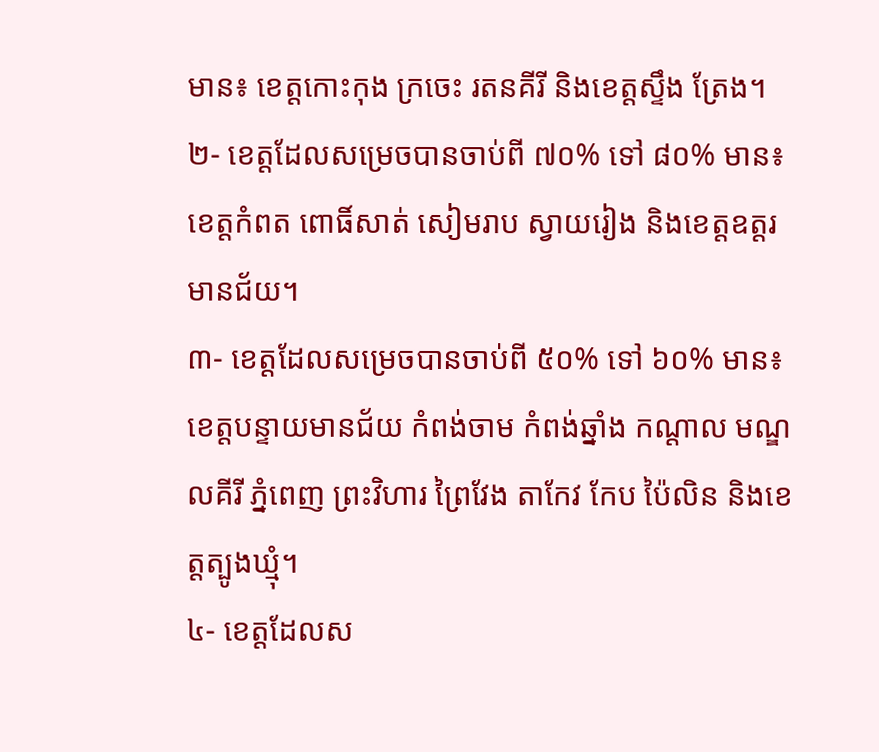មាន៖ ខេត្តកោះកុង ក្រចេះ រតនគីរី និងខេត្តស្ទឹង ត្រែង។
២- ខេត្តដែលសម្រេចបានចាប់ពី ៧០% ទៅ ៨០% មាន៖ ខេត្តកំពត ពោធិ៍សាត់ សៀមរាប ស្វាយរៀង និងខេត្តឧត្តរមានជ័យ។
៣- ខេត្តដែលសម្រេចបានចាប់ពី ៥០% ទៅ ៦០% មាន៖ ខេត្តបន្ទាយមានជ័យ កំពង់ចាម កំពង់ឆ្នាំង កណ្តាល មណ្ឌលគីរី ភ្នំពេញ ព្រះវិហារ ព្រៃវែង តាកែវ កែប ប៉ៃលិន និងខេត្តត្បូងឃ្មុំ។
៤- ខេត្តដែលស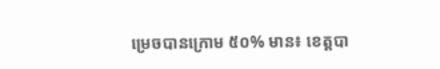ម្រេចបានក្រោម ៥០% មាន៖ ខេត្តបា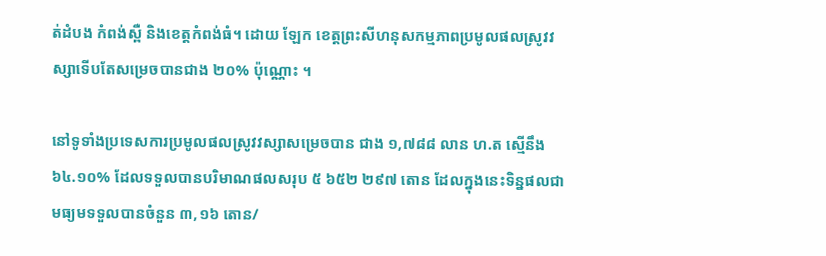ត់ដំបង កំពង់ស្ពឺ និងខេត្តកំពង់ធំ។ ដោយ ឡែក ខេត្តព្រះសីហនុសកម្មភាពប្រមូលផលស្រូវវស្សាទើបតែសម្រេចបានជាង ២០% ប៉ុណ្ណោះ ។

នៅទូទាំងប្រទេសការប្រមូលផលស្រូវវស្សាសម្រេចបាន ជាង ១,៧៨៨ លាន ហ.ត ស្មើនឹង ៦៤.១០% ដែលទទួលបានបរិមាណផលសរុប ៥ ៦៥២ ២៩៧ តោន ដែលក្នុងនេះទិន្នផលជាមធ្យមទទួលបានចំនួន ៣,១៦ តោន/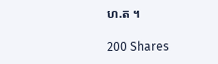ហ.ត ។

200 Shares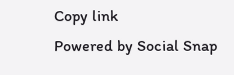Copy link
Powered by Social Snap